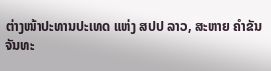ຕ່າງໜ້າປະທານປະເທດ ແຫ່ງ ສປປ ລາວ, ສະຫາຍ ຄຳຂັນ ຈັນທະ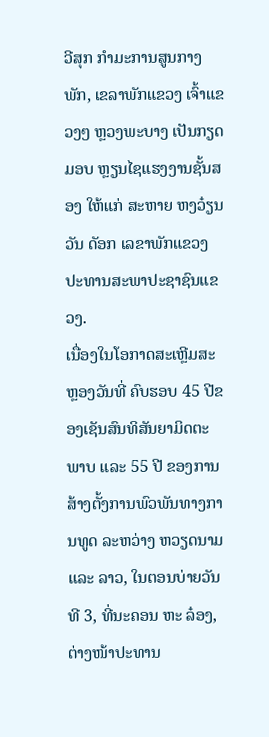ວີສຸກ ກຳມະການສູນກາງພັກ, ເຂລາພັກແຂວງ ເຈົ້າແຂວງໆ ຫຼວງພະບາງ ເປັນກຽດມອບ ຫຼຽນໄຊແຮງງານຊັ້ນສອງ ໃຫ້ແກ່ ສະຫາຍ ຫງວ໋ຽນ ວັນ ດັອກ ເລຂາພັກແຂວງ ປະທານສະພາປະຊາຊົນແຂວງ.
ເນື່ອງໃນໂອກາດສະເຫຼີມສະຫຼອງວັນທີ່ ຄົບຮອບ 45 ປີຂອງເຊັນສົນທິສັນຍາມິດຕະພາບ ແລະ 55 ປີ ຂອງການສ້າງຕັ້ງການພົວພັນທາງການທູດ ລະຫວ່າງ ຫວຽດນາມ ແລະ ລາວ, ໃນຕອນບ່າຍວັນທີ 3, ທີ່ນະຄອນ ຫະ ລ໋ອງ, ຕ່າງໜ້າປະທານ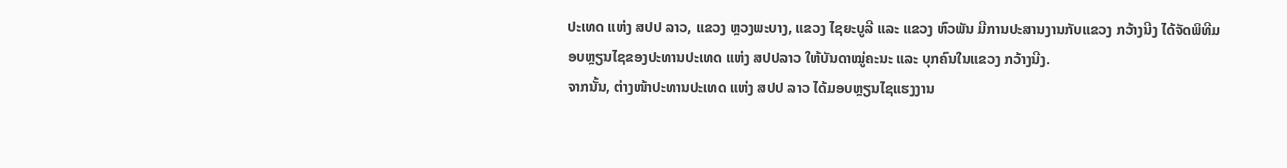ປະເທດ ແຫ່ງ ສປປ ລາວ, ແຂວງ ຫຼວງພະບາງ, ແຂວງ ໄຊຍະບູລີ ແລະ ແຂວງ ຫົວພັນ ມີການປະສານງານກັບແຂວງ ກວ້າງນີງ ໄດ້ຈັດພິທີມອບຫຼຽນໄຊຂອງປະທານປະເທດ ແຫ່ງ ສປປລາວ ໃຫ້ບັນດາໝູ່ຄະນະ ແລະ ບຸກຄົນໃນແຂວງ ກວ້າງນີງ.
ຈາກນັ້ນ, ຕ່າງໜ້າປະທານປະເທດ ແຫ່ງ ສປປ ລາວ ໄດ້ມອບຫຼຽນໄຊແຮງງານ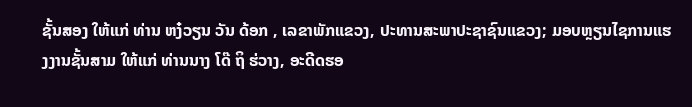ຊັ້ນສອງ ໃຫ້ແກ່ ທ່ານ ຫງ໋ວຽນ ວັນ ດ້ອກ , ເລຂາພັກແຂວງ, ປະທານສະພາປະຊາຊົນແຂວງ; ມອບຫຼຽນໄຊການແຮງງານຊັ້ນສາມ ໃຫ້ແກ່ ທ່ານນາງ ໂດ໊ ຖິ ຮ່ວາງ, ອະດີດຮອ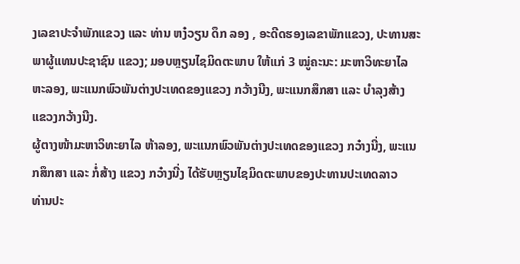ງເລຂາປະຈຳພັກແຂວງ ແລະ ທ່ານ ຫງ໋ວຽນ ດຶກ ລອງ , ອະດີດຮອງເລຂາພັກແຂວງ, ປະທານສະພາຜູ້ແທນປະຊາຊົນ ແຂວງ; ມອບຫຼຽນໄຊມິດຕະພາບ ໃຫ້ແກ່ 3 ໝູ່ຄະນະ: ມະຫາວິທະຍາໄລ ຫະລອງ, ພະແນກພົວພັນຕ່າງປະເທດຂອງແຂວງ ກວ້າງນີງ, ພະແນກສຶກສາ ແລະ ບຳລຸງສ້າງ ແຂວງກວ້າງນີງ.
ຜູ້ຕາງໜ້າມະຫາວິທະຍາໄລ ຫ້າລອງ, ພະແນກພົວພັນຕ່າງປະເທດຂອງແຂວງ ກວ໋າງນີ່ງ, ພະແນກສຶກສາ ແລະ ກໍ່ສ້າງ ແຂວງ ກວ໋າງນີ່ງ ໄດ້ຮັບຫຼຽນໄຊມິດຕະພາບຂອງປະທານປະເທດລາວ
ທ່ານປະ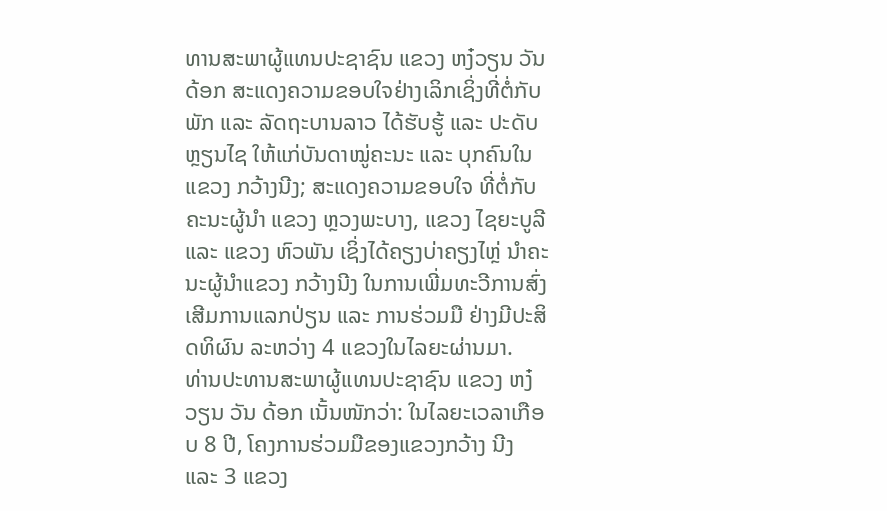ທານສະພາຜູ້ແທນປະຊາຊົນ ແຂວງ ຫງ໋ວຽນ ວັນ ດ້ອກ ສະແດງຄວາມຂອບໃຈຢ່າງເລິກເຊິ່ງທີ່ຕໍ່ກັບ ພັກ ແລະ ລັດຖະບານລາວ ໄດ້ຮັບຮູ້ ແລະ ປະດັບຫຼຽນໄຊ ໃຫ້ແກ່ບັນດາໝູ່ຄະນະ ແລະ ບຸກຄົນໃນແຂວງ ກວ້າງນີງ; ສະແດງຄວາມຂອບໃຈ ທີ່ຕໍ່ກັບຄະນະຜູ້ນຳ ແຂວງ ຫຼວງພະບາງ, ແຂວງ ໄຊຍະບູລີ ແລະ ແຂວງ ຫົວພັນ ເຊິ່ງໄດ້ຄຽງບ່າຄຽງໄຫຼ່ ນຳຄະນະຜູ້ນຳແຂວງ ກວ້າງນີງ ໃນການເພີ່ມທະວີການສົ່ງເສີມການແລກປ່ຽນ ແລະ ການຮ່ວມມື ຢ່າງມີປະສິດທິຜົນ ລະຫວ່າງ 4 ແຂວງໃນໄລຍະຜ່ານມາ.
ທ່ານປະທານສະພາຜູ້ແທນປະຊາຊົນ ແຂວງ ຫງ໋ວຽນ ວັນ ດ້ອກ ເນັ້ນໜັກວ່າ: ໃນໄລຍະເວລາເກືອບ 8 ປີ, ໂຄງການຮ່ວມມືຂອງແຂວງກວ້າງ ນີງ ແລະ 3 ແຂວງ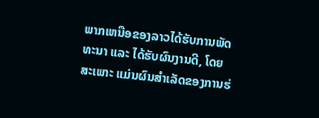ພາກເຫນືອຂອງລາວໄດ້ຮັບການພັດທະນາ ແລະ ໄດ້ຮັບຜົນງານດີ, ໂດຍສະເພາະ ແມ່ນຜົນສຳເລັດຂອງການຮ່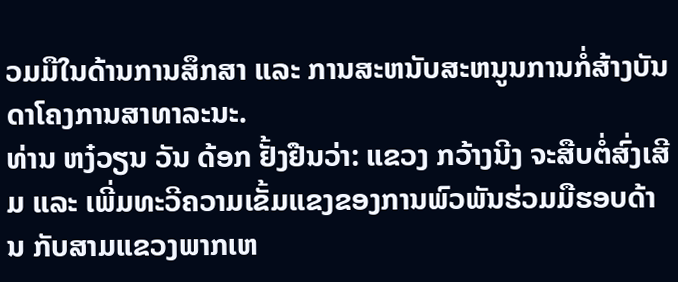ວມມືໃນດ້ານການສຶກສາ ແລະ ການສະຫນັບສະຫນູນການກໍ່ສ້າງບັນດາໂຄງການສາທາລະນະ.
ທ່ານ ຫງ໋ວຽນ ວັນ ດ້ອກ ຢັ້ງຢືນວ່າ: ແຂວງ ກວ້າງນີງ ຈະສືບຕໍ່ສົ່ງເສີມ ແລະ ເພີ່ມທະວີຄວາມເຂັ້ມແຂງຂອງການພົວພັນຮ່ວມມືຮອບດ້ານ ກັບສາມແຂວງພາກເຫ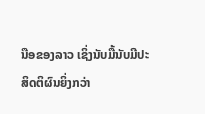ນືອຂອງລາວ ເຊິ່ງນັບມື້ນັບມີປະສິດຕິຜົນຍິ່ງກວ່າ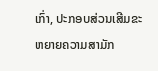ເກົ່າ, ປະກອບສ່ວນເສີມຂະຫຍາຍຄວາມສາມັກ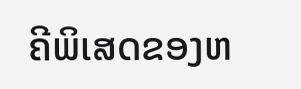ຄີພິເສດຂອງຫ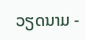ວຽດນາມ -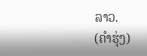ລາວ.
(ຄຳຮຸ່ງ)